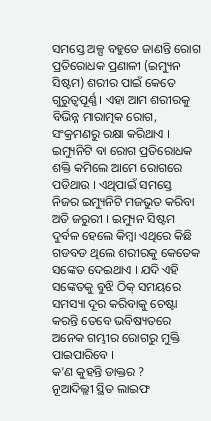ସମସ୍ତେ ଅଳ୍ପ ବହୁତେ ଜାଣନ୍ତି ରୋଗ ପ୍ରତିରୋଧକ ପ୍ରଣାଳୀ (ଇମ୍ୟୁନ ସିଷ୍ଟମ) ଶରୀର ପାଇଁ କେତେ ଗୁରୁତ୍ବପୂର୍ଣ୍ଣ । ଏହା ଆମ ଶରୀରକୁ ବିଭିନ୍ନ ମାରାତ୍ମକ ରୋଗ, ସଂକ୍ରମଣରୁ ରକ୍ଷା କରିଥାଏ । ଇମ୍ୟୁନିଟି ବା ରୋଗ ପ୍ରତିରୋଧକ ଶକ୍ତି କମିଲେ ଆମେ ରୋଗରେ ପଡିଥାଉ । ଏଥିପାଇଁ ସମସ୍ତେ ନିଜର ଇମ୍ୟୁନିଟି ମଜଭୁତ କରିବା ଅତି ଜରୁରୀ । ଇମ୍ୟୁନ ସିଷ୍ଟମ ଦୁର୍ବଳ ହେଲେ କିମ୍ବା ଏଥିରେ କିଛି ଗଡବଡ ଥିଲେ ଶରୀରକୁ କେତେକ ସଙ୍କେତ ଦେଇଥାଏ । ଯଦି ଏହି ସଙ୍କେତକୁ ବୁଝି ଠିକ୍ ସମୟରେ ସମସ୍ୟା ଦୂର କରିବାକୁ ଚେଷ୍ଟା କରନ୍ତି ତେବେ ଭବିଷ୍ୟତରେ ଅନେକ ଗମ୍ଭୀର ରୋଗରୁ ମୁକ୍ତି ପାଇପାରିବେ ।
କ'ଣ କୁହନ୍ତି ଡାକ୍ତର ?
ନୂଆଦିଲ୍ଲୀ ସ୍ଥିତ ଲାଇଫ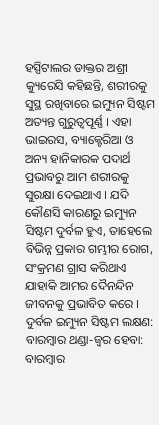ହସ୍ପିଟାଲର ଡାକ୍ତର ଅଶ୍ରୀ କ୍ୟୁରେସି କହିଛନ୍ତି, ଶରୀରକୁ ସୁସ୍ଥ ରଖିବାରେ ଇମ୍ୟୁନ ସିଷ୍ଟମ ଅତ୍ୟନ୍ତ ଗୁରୁତ୍ବପୂର୍ଣ୍ଣ । ଏହା ଭାଇରସ, ବ୍ୟାକ୍ଟେରିଆ ଓ ଅନ୍ୟ ହାନିକାରକ ପଦାର୍ଥ ପ୍ରଭାବରୁ ଆମ ଶରୀରକୁ ସୁରକ୍ଷା ଦେଇଥାଏ । ଯଦି କୌଣସି କାରଣରୁ ଇମ୍ୟୁନ ସିଷ୍ଟମ ଦୁର୍ବଳ ହୁଏ, ତାହେଲେ ବିଭିନ୍ନ ପ୍ରକାର ଗମ୍ଭୀର ରୋଗ, ସଂକ୍ରମଣ ଗ୍ରାସ କରିଥାଏ ଯାହାକି ଆମର ଦୈନନ୍ଦିନ ଜୀବନକୁ ପ୍ରଭାବିତ କରେ ।
ଦୁର୍ବଳ ଇମ୍ୟୁନ ସିଷ୍ଟମ ଲକ୍ଷଣ:
ବାରମ୍ବାର ଥଣ୍ଡା-ଜ୍ବର ହେବା: ବାରମ୍ବାର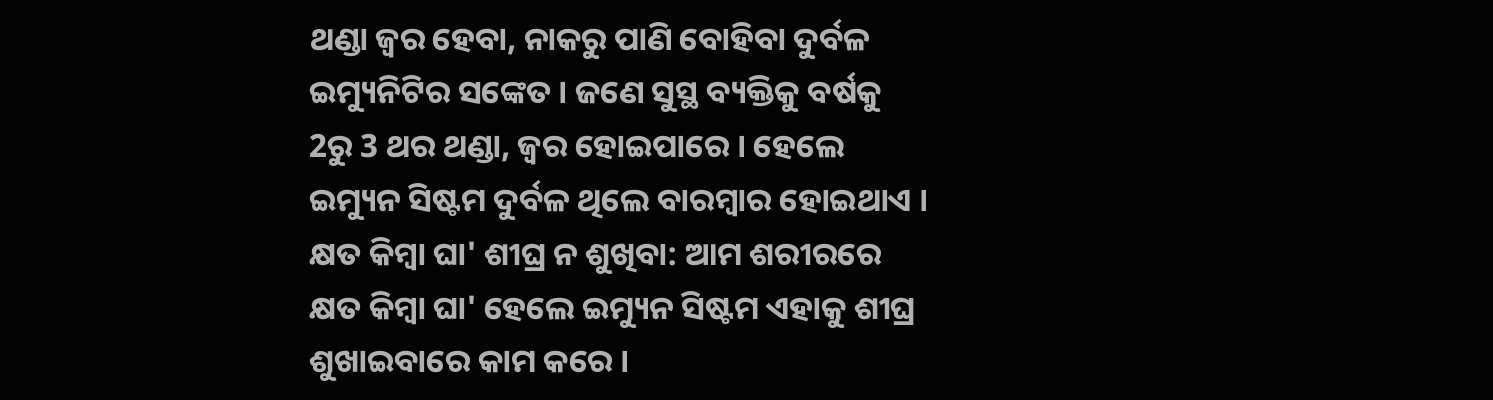ଥଣ୍ଡା ଜ୍ବର ହେବା, ନାକରୁ ପାଣି ବୋହିବା ଦୁର୍ବଳ ଇମ୍ୟୁନିଟିର ସଙ୍କେତ । ଜଣେ ସୁସ୍ଥ ବ୍ୟକ୍ତିକୁ ବର୍ଷକୁ 2ରୁ 3 ଥର ଥଣ୍ଡା, ଜ୍ବର ହୋଇପାରେ । ହେଲେ ଇମ୍ୟୁନ ସିଷ୍ଟମ ଦୁର୍ବଳ ଥିଲେ ବାରମ୍ବାର ହୋଇଥାଏ ।
କ୍ଷତ କିମ୍ବା ଘା' ଶୀଘ୍ର ନ ଶୁଖିବା: ଆମ ଶରୀରରେ କ୍ଷତ କିମ୍ବା ଘା' ହେଲେ ଇମ୍ୟୁନ ସିଷ୍ଟମ ଏହାକୁ ଶୀଘ୍ର ଶୁଖାଇବାରେ କାମ କରେ ।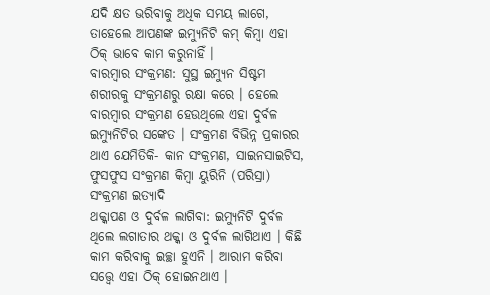ଯଦି କ୍ଷତ ଭରିବାକୁ ଅଧିକ ସମୟ ଲାଗେ, ତାହେଲେ ଆପଣଙ୍କ ଇମ୍ୟୁନିଟି କମ୍ କିମ୍ବା ଏହା ଠିକ୍ ଭାବେ କାମ କରୁନାହିଁ ।
ବାରମ୍ବାର ସଂକ୍ରମଣ: ସୁସ୍ଥ ଇମ୍ୟୁନ ସିଷ୍ଟମ ଶରୀରକୁ ସଂକ୍ରମଣରୁ ରକ୍ଷା କରେ । ହେଲେ ବାରମ୍ବାର ସଂକ୍ରମଣ ହେଉଥିଲେ ଏହା ଦୁର୍ବଳ ଇମ୍ୟୁନିଟିର ସଙ୍କେତ । ସଂକ୍ରମଣ ବିଭିନ୍ନ ପ୍ରକାରର ଥାଏ ଯେମିତିକି- କାନ ସଂକ୍ରମଣ, ସାଇନସାଇଟିସ, ଫୁସଫୁସ ସଂକ୍ରମଣ କିମ୍ବା ୟୁରିନି (ପରିସ୍ରା) ସଂକ୍ରମଣ ଇତ୍ୟାଦି
ଥକ୍କାପଣ ଓ ଦୁର୍ବଳ ଲାଗିବା: ଇମ୍ୟୁନିଟି ଦୁର୍ବଳ ଥିଲେ ଲଗାତାର ଥକ୍କା ଓ ଦୁର୍ବଳ ଲାଗିଥାଏ । କିଛି କାମ କରିବାକୁ ଇଚ୍ଛା ହୁଏନି । ଆରାମ କରିବା ସତ୍ତ୍ବେ ଏହା ଠିକ୍ ହୋଇନଥାଏ ।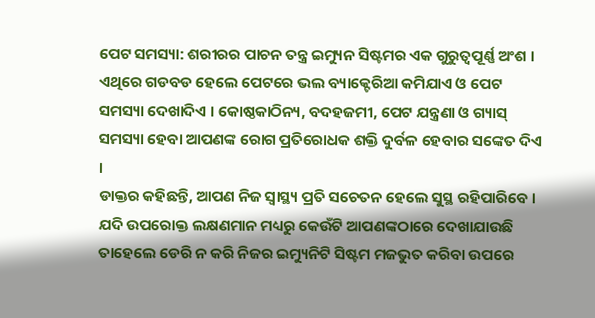ପେଟ ସମସ୍ୟା: ଶରୀରର ପାଚନ ତନ୍ତ୍ର ଇମ୍ୟୁନ ସିଷ୍ଟମର ଏକ ଗୁରୁତ୍ବପୂର୍ଣ୍ଣ ଅଂଶ । ଏଥିରେ ଗଡବଡ ହେଲେ ପେଟରେ ଭଲ ବ୍ୟାକ୍ଟେରିଆ କମିଯାଏ ଓ ପେଟ ସମସ୍ୟା ଦେଖାଦିଏ । କୋଷ୍ଠକାଠିନ୍ୟ, ବଦହଜମୀ, ପେଟ ଯନ୍ତ୍ରଣା ଓ ଗ୍ୟାସ୍ ସମସ୍ୟା ହେବା ଆପଣଙ୍କ ରୋଗ ପ୍ରତିରୋଧକ ଶକ୍ତି ଦୁର୍ବଳ ହେବାର ସଙ୍କେତ ଦିଏ ।
ଡାକ୍ତର କହିଛନ୍ତି, ଆପଣ ନିଜ ସ୍ବାସ୍ଥ୍ୟ ପ୍ରତି ସଚେତନ ହେଲେ ସୁସ୍ଥ ରହିପାରିବେ । ଯଦି ଉପରୋକ୍ତ ଲକ୍ଷଣମାନ ମଧ୍ୟରୁ କେଉଁଟି ଆପଣଙ୍କଠାରେ ଦେଖାଯାଉଛି ତାହେଲେ ଡେରି ନ କରି ନିଜର ଇମ୍ୟୁନିଟି ସିଷ୍ଟମ ମଜଭୁତ କରିବା ଉପରେ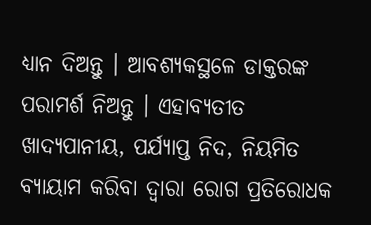ଧ୍ୟାନ ଦିଅନ୍ତୁ । ଆବଶ୍ୟକସ୍ଥଳେ ଡାକ୍ତରଙ୍କ ପରାମର୍ଶ ନିଅନ୍ତୁ । ଏହାବ୍ୟତୀତ ଖାଦ୍ୟପାନୀୟ, ପର୍ଯ୍ୟାପ୍ତ ନିଦ, ନିୟମିତ ବ୍ୟାୟାମ କରିବା ଦ୍ବାରା ରୋଗ ପ୍ରତିରୋଧକ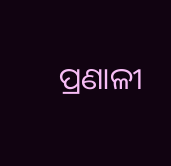ପ୍ରଣାଳୀ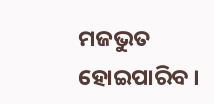ମଜଭୁତ ହୋଇପାରିବ ।